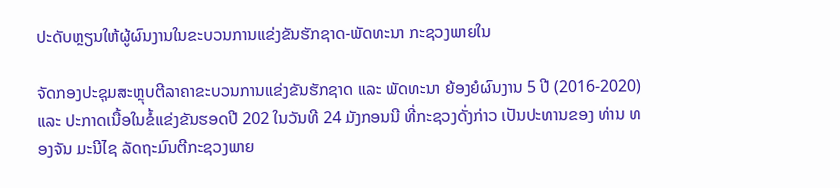ປະດັບຫຼຽນໃຫ້ຜູ້ຜົນງານໃນຂະບວນການແຂ່ງຂັນຮັກຊາດ-ພັດທະນາ ກະຊວງພາຍໃນ

ຈັດກອງປະຊຸມສະຫຼຸບຕີລາຄາຂະບວນການແຂ່ງຂັນຮັກຊາດ ແລະ ພັດທະນາ ຍ້ອງຍໍຜົນງານ 5 ປີ (2016-2020) ແລະ ປະກາດເນື້ອໃນຂໍ້ແຂ່ງຂັນຮອດປີ 202 ໃນວັນທີ 24 ມັງກອນນີ ທີ່ກະຊວງດັ່ງກ່າວ ເປັນປະທານຂອງ ທ່ານ ທອງຈັນ ມະນີໄຊ ລັດຖະມົນຕີກະຊວງພາຍ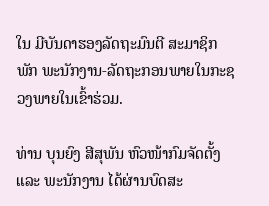ໃນ ມີບັນດາຮອງລັດຖະມົນຕີ ສະມາຊິກພັກ ພະນັກງານ-ລັດຖະກອນພາຍໃນກະຊວງພາຍໃນເຂົ້າຮ່ວມ.

ທ່ານ ບຸນຍົງ ສີສຸພັນ ຫົວໜ້າກົມຈັດຕັ້ງ ແລະ ພະນັກງານ ໄດ້ຜ່ານບົດສະ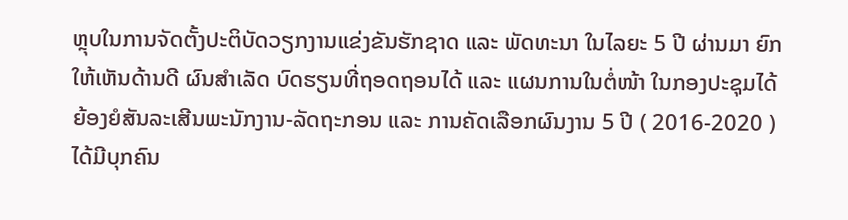ຫຼຸບໃນການຈັດຕັ້ງປະຕິບັດວຽກງານແຂ່ງຂັນຮັກຊາດ ແລະ ພັດທະນາ ໃນໄລຍະ 5 ປີ ຜ່ານມາ ຍົກໃຫ້ເຫັນດ້ານດີ ຜົນສໍາເລັດ ບົດຮຽນທີ່ຖອດຖອນໄດ້ ແລະ ແຜນການໃນຕໍ່ໜ້າ ໃນກອງປະຊຸມໄດ້ຍ້ອງຍໍສັນລະເສີນພະນັກງານ-ລັດຖະກອນ ແລະ ການຄັດເລືອກຜົນງານ 5 ປີ ( 2016-2020 ) ໄດ້ມີບຸກຄົນ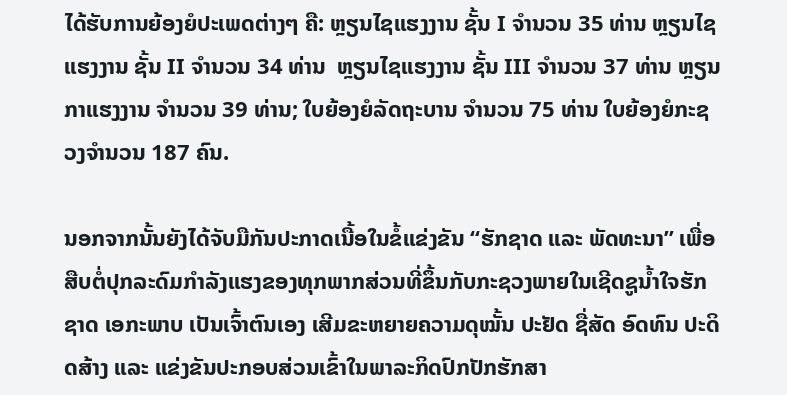ໄດ້ຮັບການຍ້ອງຍໍປະເພດຕ່າງໆ ຄື: ຫຼຽນໄຊແຮງງານ ຊັ້ນ I ຈຳນວນ 35 ທ່ານ ຫຼຽນໄຊແຮງງານ ຊັ້ນ II ຈຳນວນ 34 ທ່ານ  ຫຼຽນໄຊແຮງງານ ຊັ້ນ III ຈຳນວນ 37 ທ່ານ ຫຼຽນກາແຮງງານ ຈຳນວນ 39 ທ່ານ; ໃບຍ້ອງຍໍລັດຖະບານ ຈຳນວນ 75 ທ່ານ ໃບຍ້ອງຍໍກະຊວງຈຳນວນ 187 ຄົນ.

ນອກຈາກນັ້ນຍັງໄດ້ຈັບມືກັນປະກາດເນື້ອໃນຂໍ້ແຂ່ງຂັນ “ຮັກຊາດ ແລະ ພັດທະນາ” ເພື່ອສືບຕໍ່ປຸກລະດົມກຳລັງແຮງຂອງທຸກພາກສ່ວນທີ່ຂຶ້ນກັບກະຊວງພາຍໃນເຊີດຊູນ້ຳໃຈຮັກຊາດ ເອກະພາບ ເປັນເຈົ້າຕົນເອງ ເສີມຂະຫຍາຍຄວາມດຸໝັ້ນ ປະຢັດ ຊື່ສັດ ອົດທົນ ປະດິດສ້າງ ແລະ ແຂ່ງຂັນປະກອບສ່ວນເຂົ້າໃນພາລະກິດປົກປັກຮັກສາ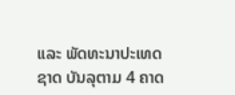ແລະ ພັດທະນາປະເທດຊາດ ບັນລຸຕາມ 4 ຄາດ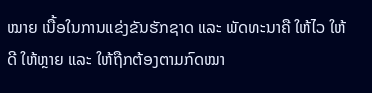ໝາຍ ເນື້ອໃນການແຂ່ງຂັນຮັກຊາດ ແລະ ພັດທະນາຄື ໃຫ້ໄວ ໃຫ້ດີ ໃຫ້ຫຼາຍ ແລະ ໃຫ້ຖືກຕ້ອງຕາມກົດໝາ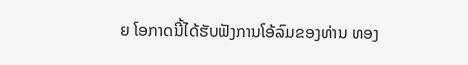ຍ ໂອກາດນີ້ໄດ້ຮັບຟັງການໂອ້ລົມຂອງທ່ານ ທອງ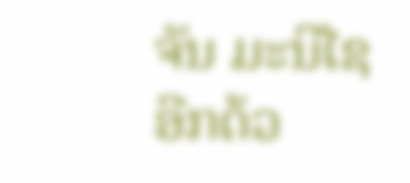ຈັນ ມະນີໄຊ ອີກດ້ວ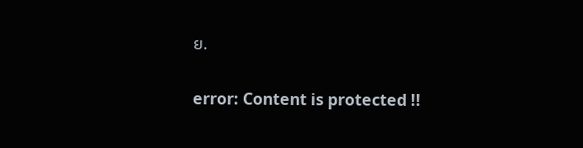ຍ.

error: Content is protected !!